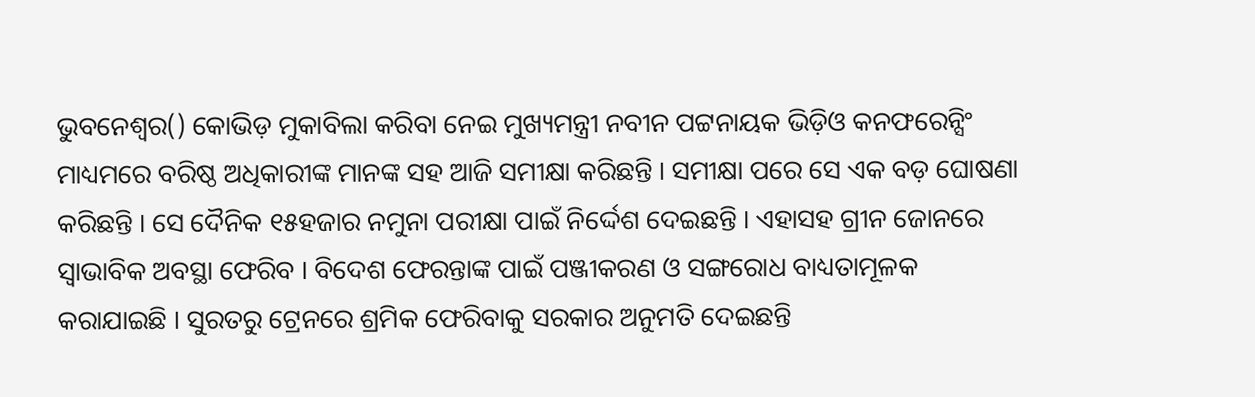ଭୁବନେଶ୍ୱର() କୋଭିଡ଼ ମୁକାବିଲା କରିବା ନେଇ ମୁଖ୍ୟମନ୍ତ୍ରୀ ନବୀନ ପଟ୍ଟନାୟକ ଭିଡ଼ିଓ କନଫରେନ୍ସିଂ ମାଧ୍ୟମରେ ବରିଷ୍ଠ ଅଧିକାରୀଙ୍କ ମାନଙ୍କ ସହ ଆଜି ସମୀକ୍ଷା କରିଛନ୍ତି । ସମୀକ୍ଷା ପରେ ସେ ଏକ ବଡ଼ ଘୋଷଣା କରିଛନ୍ତି । ସେ ଦୈନିକ ୧୫ହଜାର ନମୁନା ପରୀକ୍ଷା ପାଇଁ ନିର୍ଦ୍ଦେଶ ଦେଇଛନ୍ତି । ଏହାସହ ଗ୍ରୀନ ଜୋନରେ ସ୍ୱାଭାବିକ ଅବସ୍ଥା ଫେରିବ । ବିଦେଶ ଫେରନ୍ତାଙ୍କ ପାଇଁ ପଞ୍ଜୀକରଣ ଓ ସଙ୍ଗରୋଧ ବାଧ୍ୟତାମୂଳକ କରାଯାଇଛି । ସୁରତରୁ ଟ୍ରେନରେ ଶ୍ରମିକ ଫେରିବାକୁ ସରକାର ଅନୁମତି ଦେଇଛନ୍ତି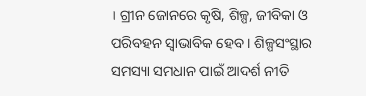। ଗ୍ରୀନ ଜୋନରେ କୃଷି, ଶିଳ୍ପ, ଜୀବିକା ଓ ପରିବହନ ସ୍ୱାଭାବିକ ହେବ । ଶିଳ୍ପସଂସ୍ଥାର ସମସ୍ୟା ସମଧାନ ପାଇଁ ଆଦର୍ଶ ନୀତି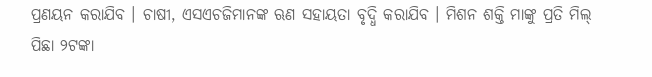ପ୍ରଣୟନ କରାଯିବ । ଚାଷୀ, ଏସଏଚଜିମାନଙ୍କ ଋଣ ସହାୟତା ବୃଦ୍ଧି କରାଯିବ । ମିଶନ ଶକ୍ତି ମାଙ୍କୁ ପ୍ରତି ମିଲ୍ ପିଛା ୨ଟଙ୍କା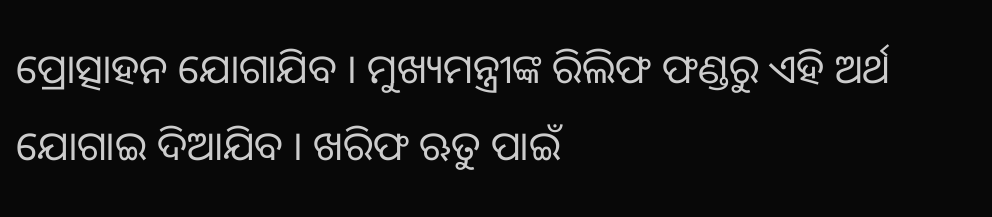ପ୍ରୋତ୍ସାହନ ଯୋଗାଯିବ । ମୁଖ୍ୟମନ୍ତ୍ରୀଙ୍କ ରିଲିଫ ଫଣ୍ଡରୁ ଏହି ଅର୍ଥ ଯୋଗାଇ ଦିଆଯିବ । ଖରିଫ ଋତୁ ପାଇଁ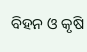ବିହନ ଓ କୃଷି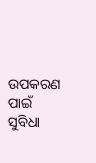ଉପକରଣ ପାଇଁ ସୁବିଧା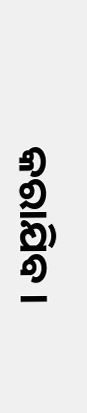କରାଯିବ ।